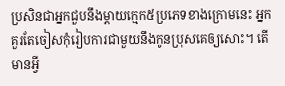ប្រសិនជាអ្នកជួបនឹងម្តាយក្មេក៥ប្រភេទខាងក្រោមនេះ អ្នកគួរតែចៀសកុំរៀបការជាមួយនឹងកូនប្រុសគេឲ្យសោះ។ តើមានអ្វី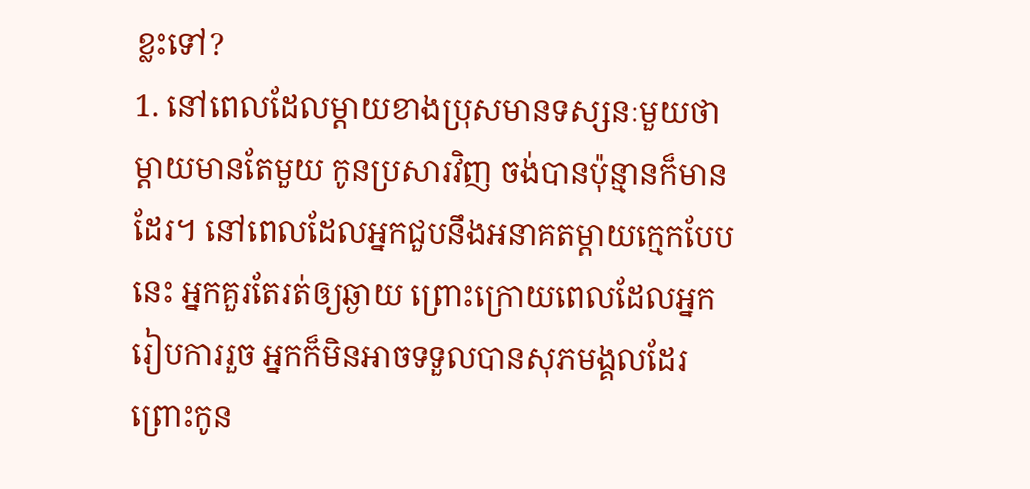ខ្លះទៅ?
1. នៅពេលដែលម្តាយខាងប្រុសមានទស្សនៈមួយថា ម្តាយមានតែមួយ កូនប្រសារវិញ ចង់បានប៉ុន្មានក៏មានដែរ។ នៅពេលដែលអ្នកជួបនឹងអនាគតម្តាយក្មេកបែបនេះ អ្នកគួរតែរត់ឲ្យឆ្ងាយ ព្រោះក្រោយពេលដែលអ្នករៀបការរួច អ្នកក៏មិនអាចទទួលបានសុភមង្គលដែរ ព្រោះកូន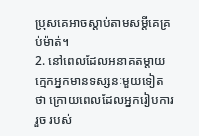ប្រុសគេអាចស្តាប់តាមសម្តីគេគ្រប់ម៉ាត់។
2. នៅពេលដែលអនាគតម្តាយក្មេកអ្នកមានទស្សនៈមួយទៀតថា ក្រោយពេលដែលអ្នករៀបការរួច របស់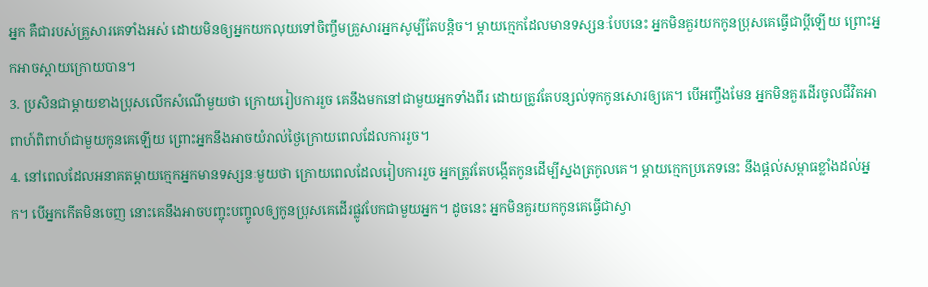អ្នក គឺជារបស់គ្រួសារគេទាំងអស់ ដោយមិនឲ្យអ្នកយកលុយទៅចិញ្ចឹមគ្រួសារអ្នកសូម្បីតែបន្តិច។ ម្តាយក្មេកដែលមានទស្សនៈបែបនេះ អ្នកមិនគួរយកកូនប្រុសគេធ្វើជាប្តីឡើយ ព្រោះអ្នកអាចស្តាយក្រោយបាន។
3. ប្រសិនជាម្តាយខាងប្រុសលើកសំណើមួយថា ក្រោយរៀបការរួច គេនឹងមកនៅជាមួយអ្នកទាំងពីរ ដោយត្រូវតែបន្សល់ទុកកូនសោរឲ្យគេ។ បើអញ្ចឹងមែន អ្នកមិនគួរដើរចូលជីវិតអាពាហ៍ពិពាហ៍ជាមួយកូនគេឡើយ ព្រោះអ្នកនឹងអាចយំរាល់ថ្ងៃក្រោយពេលដែលការរួច។
4. នៅពេលដែលអនាគតម្តាយក្មេកអ្នកមានទស្សនៈមួយថា ក្រោយពេលដែលរៀបការរួច អ្នកត្រូវតែបង្កើតកូនដើម្បីស្នងត្រកូលគេ។ ម្តាយក្មេកប្រភេទនេះ នឹងផ្តល់សម្ពាធខ្លាំងដល់អ្នក។ បើអ្នកកើតមិនចេញ នោះគេនឹងអាចបញ្ចុះបញ្ចូលឲ្យកូនប្រុសគេដើរផ្លូវបែកជាមួយអ្នក។ ដូចនេះ អ្នកមិនគួរយកកូនគេធ្វើជាស្វា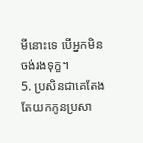មីនោះទេ បើអ្នកមិនចង់រងទុក្ខ។
5. ប្រសិនជាគេតែងតែយកកូនប្រសា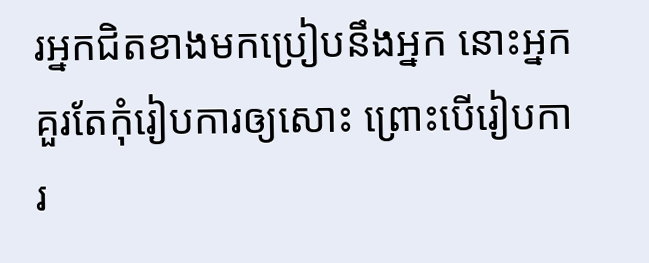រអ្នកជិតខាងមកប្រៀបនឹងអ្នក នោះអ្នកគួរតែកុំរៀបការឲ្យសោះ ព្រោះបើរៀបការ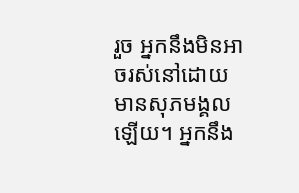រួច អ្នកនឹងមិនអាចរស់នៅដោយមានសុភមង្គលឡើយ។ អ្នកនឹង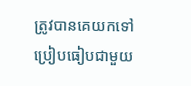ត្រូវបានគេយកទៅប្រៀបធៀបជាមួយ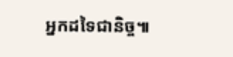អ្នកដទៃជានិច្ច៕